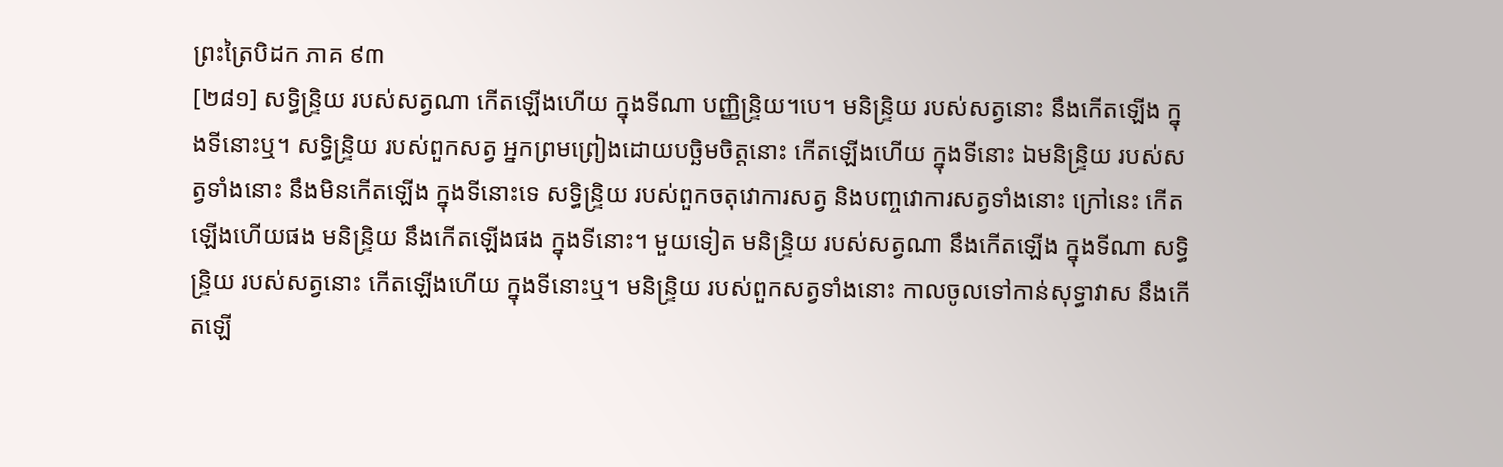ព្រះត្រៃបិដក ភាគ ៩៣
[២៨១] សទ្ធិន្ទ្រិយ របស់សត្វណា កើតឡើងហើយ ក្នុងទីណា បញ្ញិន្ទ្រិយ។បេ។ មនិន្ទ្រិយ របស់សត្វនោះ នឹងកើតឡើង ក្នុងទីនោះឬ។ សទ្ធិន្ទ្រិយ របស់ពួកសត្វ អ្នកព្រមព្រៀងដោយបច្ឆិមចិត្តនោះ កើតឡើងហើយ ក្នុងទីនោះ ឯមនិន្ទ្រិយ របស់សត្វទាំងនោះ នឹងមិនកើតឡើង ក្នុងទីនោះទេ សទ្ធិន្ទ្រិយ របស់ពួកចតុវោការសត្វ និងបញ្ចវោការសត្វទាំងនោះ ក្រៅនេះ កើតឡើងហើយផង មនិន្ទ្រិយ នឹងកើតឡើងផង ក្នុងទីនោះ។ មួយទៀត មនិន្ទ្រិយ របស់សត្វណា នឹងកើតឡើង ក្នុងទីណា សទ្ធិន្ទ្រិយ របស់សត្វនោះ កើតឡើងហើយ ក្នុងទីនោះឬ។ មនិន្ទ្រិយ របស់ពួកសត្វទាំងនោះ កាលចូលទៅកាន់សុទ្ធាវាស នឹងកើតឡើ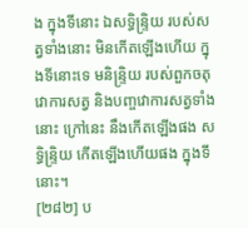ង ក្នុងទីនោះ ឯសទ្ធិន្ទ្រិយ របស់សត្វទាំងនោះ មិនកើតឡើងហើយ ក្នុងទីនោះទេ មនិន្ទ្រិយ របស់ពួកចតុវោការសត្វ និងបញ្ចវោការសត្វទាំងនោះ ក្រៅនេះ នឹងកើតឡើងផង សទ្ធិន្ទ្រិយ កើតឡើងហើយផង ក្នុងទីនោះ។
[២៨២] ប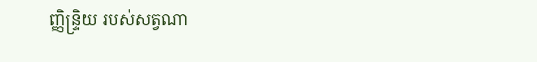ញ្ញិន្ទ្រិយ របស់សត្វណា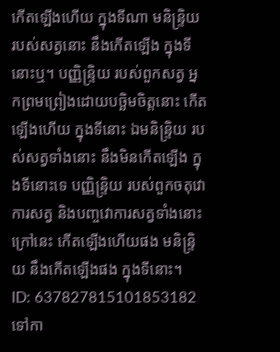កើតឡើងហើយ ក្នុងទីណា មនិន្ទ្រិយ របស់សត្វនោះ នឹងកើតឡើង ក្នុងទីនោះឬ។ បញ្ញិន្ទ្រិយ របស់ពួកសត្វ អ្នកព្រមព្រៀងដោយបច្ឆិមចិត្តនោះ កើតឡើងហើយ ក្នុងទីនោះ ឯមនិន្ទ្រិយ របស់សត្វទាំងនោះ នឹងមិនកើតឡើង ក្នុងទីនោះទេ បញ្ញិន្ទ្រិយ របស់ពួកចតុវោការសត្វ និងបញ្ចវោការសត្វទាំងនោះ ក្រៅនេះ កើតឡើងហើយផង មនិន្ទ្រិយ នឹងកើតឡើងផង ក្នុងទីនោះ។
ID: 637827815101853182
ទៅកា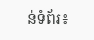ន់ទំព័រ៖